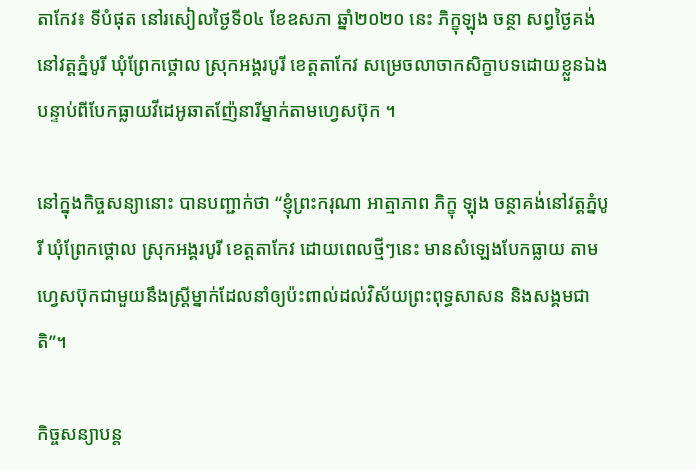តាកែវ៖ ទីបំផុត នៅរសៀលថ្ងៃទី០៤ ខែឧសភា ឆ្នាំ២០២០ នេះ ភិក្ខុឡុង ចន្ថា សព្វថ្ងៃគង់នៅវត្តភ្នំបូរី ឃុំព្រែកថ្គោល ស្រុកអង្គរបូរី ខេត្តតាកែវ សម្រេចលាចាកសិក្ខាបទដោយខ្លួនឯង បន្ទាប់ពីបែកធ្លាយវីដេអូឆាតញ៉ែនារីម្នាក់តាមហ្វេសប៊ុក ។

នៅក្នុងកិច្ចសន្យានោះ បានបញ្ជាក់ថា “ខ្ញុំព្រះករុណា អាត្មាភាព ភិក្ខុ ឡុង ចន្ថាគង់នៅវត្តភ្នំបូរី ឃុំព្រែកថ្គោល ស្រុកអង្គរបូរី ខេត្តតាកែវ ដោយពេលថ្មីៗនេះ មានសំឡេងបែកធ្លាយ តាមហ្វេសប៊ុកជាមួយនឹងស្ត្រីម្នាក់ដែលនាំឲ្យប៉ះពាល់ដល់វិស័យព្រះពុទ្ធសាសន និងសង្គមជាតិ”។

កិច្ចសន្យាបន្ត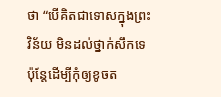ថា “បើគិតជាទោសក្នុងព្រះវិន័យ មិនដល់ថ្នាក់សឹកទេ ប៉ុន្តែដើម្បីកុំឲ្យខូចត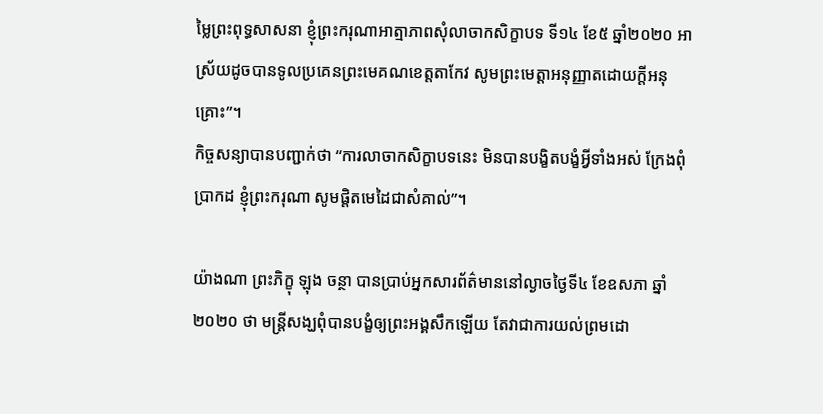ម្លៃព្រះពុទ្ធសាសនា ខ្ញុំព្រះករុណាអាត្មាភាពសុំលាចាកសិក្ខាបទ ទី១៤ ខែ៥ ឆ្នាំ២០២០ អាស្រ័យដូចបានទូលប្រគេនព្រះមេគណខេត្តតាកែវ សូមព្រះមេត្តាអនុញ្ញាតដោយក្តីអនុគ្រោះ”។
កិច្ចសន្យាបានបញ្ជាក់ថា “ការលាចាកសិក្ខាបទនេះ មិនបានបង្ខិតបង្ខំអ្វីទាំងអស់ ក្រែងពុំប្រាកដ ខ្ញុំព្រះករុណា សូមផ្តិតមេដៃជាសំគាល់”។

យ៉ាងណា ព្រះភិក្ខុ ឡុង ចន្ថា បានប្រាប់អ្នកសារព័ត៌មាននៅល្ងាចថ្ងៃទី៤ ខែឧសភា ឆ្នាំ២០២០ ថា មន្រ្តីសង្ឃពុំបានបង្ខំឲ្យព្រះអង្គសឹកឡើយ តែវាជាការយល់ព្រមដោ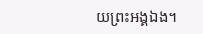យព្រះអង្គឯង។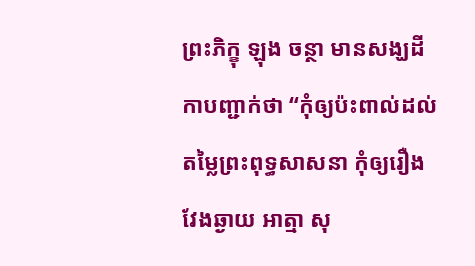ព្រះភិក្ខុ ឡុង ចន្ថា មានសង្ឃដីកាបញ្ជាក់ថា “កុំឲ្យប៉ះពាល់ដល់តម្លៃព្រះពុទ្ធសាសនា កុំឲ្យរឿងវែងឆ្ងាយ អាត្មា សុ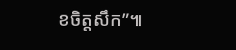ខចិត្តសឹក”៕